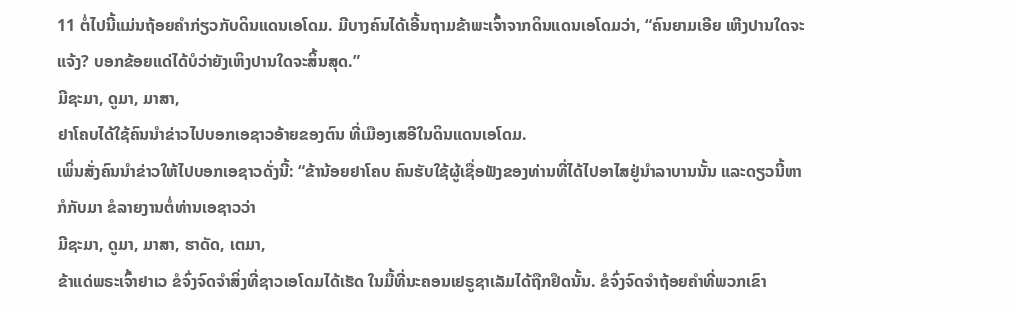11 ຕໍ່ໄປນີ້ແມ່ນຖ້ອຍຄຳກ່ຽວກັບດິນແດນເອໂດມ. ມີບາງຄົນໄດ້ເອີ້ນຖາມຂ້າພະເຈົ້າຈາກດິນແດນເອໂດມວ່າ, “ຄົນຍາມເອີຍ ເຫີງປານໃດຈະແຈ້ງ? ບອກຂ້ອຍແດ່ໄດ້ບໍວ່າຍັງເຫິງປານໃດຈະສິ້ນສຸດ.”
ມີຊະມາ, ດູມາ, ມາສາ,
ຢາໂຄບໄດ້ໃຊ້ຄົນນຳຂ່າວໄປບອກເອຊາວອ້າຍຂອງຕົນ ທີ່ເມືອງເສອີໃນດິນແດນເອໂດມ.
ເພິ່ນສັ່ງຄົນນຳຂ່າວໃຫ້ໄປບອກເອຊາວດັ່ງນີ້: “ຂ້ານ້ອຍຢາໂຄບ ຄົນຮັບໃຊ້ຜູ້ເຊື່ອຟັງຂອງທ່ານທີ່ໄດ້ໄປອາໄສຢູ່ນຳລາບານນັ້ນ ແລະດຽວນີ້ຫາກໍກັບມາ ຂໍລາຍງານຕໍ່ທ່ານເອຊາວວ່າ
ມີຊະມາ, ດູມາ, ມາສາ, ຮາດັດ, ເຕມາ,
ຂ້າແດ່ພຣະເຈົ້າຢາເວ ຂໍຈົ່ງຈົດຈຳສິ່ງທີ່ຊາວເອໂດມໄດ້ເຮັດ ໃນມື້ທີ່ນະຄອນເຢຣູຊາເລັມໄດ້ຖືກຢຶດນັ້ນ. ຂໍຈົ່ງຈົດຈຳຖ້ອຍຄຳທີ່ພວກເຂົາ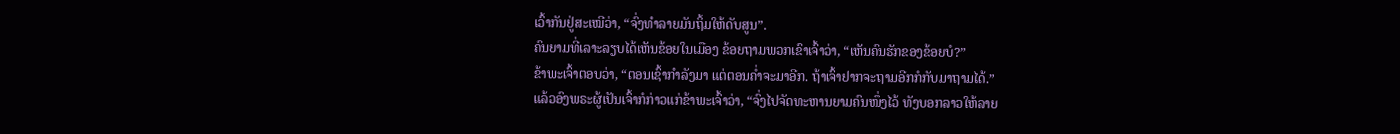ເວົ້າກັນຢູ່ສະເໝີວ່າ, “ຈົ່ງທຳລາຍມັນຖິ້ມໃຫ້ດັບສູນ”.
ຄົນຍາມທີ່ເລາະລຽບໄດ້ເຫັນຂ້ອຍໃນເມືອງ ຂ້ອຍຖາມພວກເຂົາເຈົ້າວ່າ, “ເຫັນຄົນຮັກຂອງຂ້ອຍບໍ?”
ຂ້າພະເຈົ້າຕອບວ່າ, “ຕອນເຊົ້າກຳລັງມາ ແຕ່ຕອນຄໍ່າຈະມາອີກ. ຖ້າເຈົ້າຢາກຈະຖາມອີກກໍກັບມາຖາມໄດ້.”
ແລ້ວອົງພຣະຜູ້ເປັນເຈົ້າກໍກ່າວແກ່ຂ້າພະເຈົ້າວ່າ, “ຈົ່ງໄປຈັດທະຫານຍາມຄົນໜຶ່ງໄວ້ ທັງບອກລາວໃຫ້ລາຍ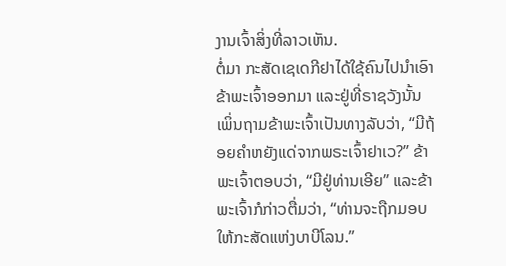ງານເຈົ້າສິ່ງທີ່ລາວເຫັນ.
ຕໍ່ມາ ກະສັດເຊເດກີຢາໄດ້ໃຊ້ຄົນໄປນຳເອົາຂ້າພະເຈົ້າອອກມາ ແລະຢູ່ທີ່ຣາຊວັງນັ້ນ ເພິ່ນຖາມຂ້າພະເຈົ້າເປັນທາງລັບວ່າ, “ມີຖ້ອຍຄຳຫຍັງແດ່ຈາກພຣະເຈົ້າຢາເວ?” ຂ້າພະເຈົ້າຕອບວ່າ, “ມີຢູ່ທ່ານເອີຍ” ແລະຂ້າພະເຈົ້າກໍກ່າວຕື່ມວ່າ, “ທ່ານຈະຖືກມອບໃຫ້ກະສັດແຫ່ງບາບີໂລນ.”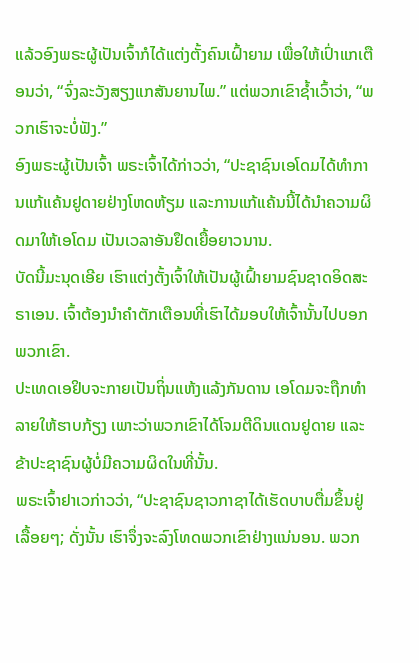ແລ້ວອົງພຣະຜູ້ເປັນເຈົ້າກໍໄດ້ແຕ່ງຕັ້ງຄົນເຝົ້າຍາມ ເພື່ອໃຫ້ເປົ່າແກເຕືອນວ່າ, “ຈົ່ງລະວັງສຽງແກສັນຍານໄພ.” ແຕ່ພວກເຂົາຊໍ້າເວົ້າວ່າ, “ພວກເຮົາຈະບໍ່ຟັງ.”
ອົງພຣະຜູ້ເປັນເຈົ້າ ພຣະເຈົ້າໄດ້ກ່າວວ່າ, “ປະຊາຊົນເອໂດມໄດ້ທຳການແກ້ແຄ້ນຢູດາຍຢ່າງໂຫດຫ້ຽມ ແລະການແກ້ແຄ້ນນີ້ໄດ້ນຳຄວາມຜິດມາໃຫ້ເອໂດມ ເປັນເວລາອັນຢຶດເຍື້ອຍາວນານ.
ບັດນີ້ມະນຸດເອີຍ ເຮົາແຕ່ງຕັ້ງເຈົ້າໃຫ້ເປັນຜູ້ເຝົ້າຍາມຊົນຊາດອິດສະຣາເອນ. ເຈົ້າຕ້ອງນຳຄຳຕັກເຕືອນທີ່ເຮົາໄດ້ມອບໃຫ້ເຈົ້ານັ້ນໄປບອກພວກເຂົາ.
ປະເທດເອຢິບຈະກາຍເປັນຖິ່ນແຫ້ງແລ້ງກັນດານ ເອໂດມຈະຖືກທຳລາຍໃຫ້ຮາບກ້ຽງ ເພາະວ່າພວກເຂົາໄດ້ໂຈມຕີດິນແດນຢູດາຍ ແລະຂ້າປະຊາຊົນຜູ້ບໍ່ມີຄວາມຜິດໃນທີ່ນັ້ນ.
ພຣະເຈົ້າຢາເວກ່າວວ່າ, “ປະຊາຊົນຊາວກາຊາໄດ້ເຮັດບາບຕື່ມຂຶ້ນຢູ່ເລື້ອຍໆ; ດັ່ງນັ້ນ ເຮົາຈຶ່ງຈະລົງໂທດພວກເຂົາຢ່າງແນ່ນອນ. ພວກ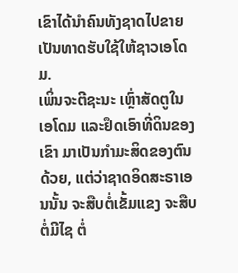ເຂົາໄດ້ນຳຄົນທັງຊາດໄປຂາຍເປັນທາດຮັບໃຊ້ໃຫ້ຊາວເອໂດມ.
ເພິ່ນຈະຕີຊະນະ ເຫຼົ່າສັດຕູໃນເອໂດມ ແລະຢຶດເອົາທີ່ດິນຂອງເຂົາ ມາເປັນກຳມະສິດຂອງຕົນດ້ວຍ, ແຕ່ວ່າຊາດອິດສະຣາເອນນັ້ນ ຈະສືບຕໍ່ເຂັ້ມແຂງ ຈະສືບຕໍ່ມີໄຊ ຕໍ່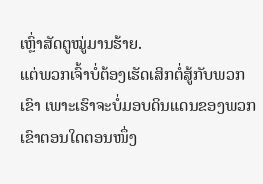ເຫຼົ່າສັດຕູໝູ່ມານຮ້າຍ.
ແຕ່ພວກເຈົ້າບໍ່ຕ້ອງເຮັດເສິກຕໍ່ສູ້ກັບພວກເຂົາ ເພາະເຮົາຈະບໍ່ມອບດິນແດນຂອງພວກເຂົາຕອນໃດຕອນໜຶ່ງ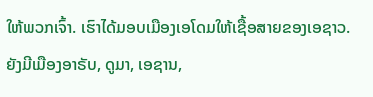ໃຫ້ພວກເຈົ້າ. ເຮົາໄດ້ມອບເມືອງເອໂດມໃຫ້ເຊື້ອສາຍຂອງເອຊາວ.
ຍັງມີເມືອງອາຣັບ, ດູມາ, ເອຊານ,